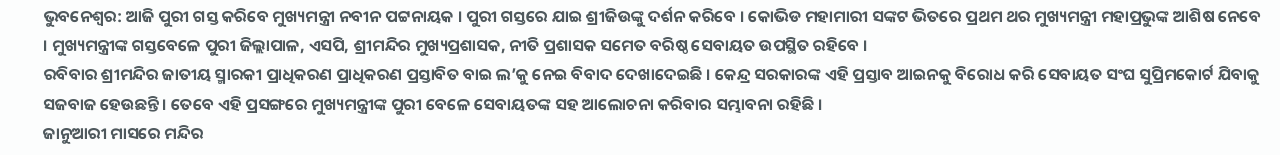ଭୁବନେଶ୍ବର: ଆଜି ପୁରୀ ଗସ୍ତ କରିବେ ମୁଖ୍ୟମନ୍ତ୍ରୀ ନବୀନ ପଟ୍ଟନାୟକ । ପୁରୀ ଗସ୍ତରେ ଯାଇ ଶ୍ରୀଜିଉଙ୍କୁ ଦର୍ଶନ କରିବେ । କୋଭିଡ ମହାମାରୀ ସଙ୍କଟ ଭିତରେ ପ୍ରଥମ ଥର ମୁଖ୍ୟମନ୍ତ୍ରୀ ମହାପ୍ରଭୁଙ୍କ ଆଶିଷ ନେବେ । ମୁଖ୍ୟମନ୍ତ୍ରୀଙ୍କ ଗସ୍ତବେଳେ ପୁରୀ ଜିଲ୍ଲାପାଳ, ଏସପି, ଶ୍ରୀମନ୍ଦିର ମୁଖ୍ୟପ୍ରଶାସକ, ନୀତି ପ୍ରଶାସକ ସମେତ ବରିଷ୍ଠ ସେବାୟତ ଉପସ୍ଥିତ ରହିବେ ।
ରବିବାର ଶ୍ରୀମନ୍ଦିର ଜାତୀୟ ସ୍ମାରକୀ ପ୍ରାଧିକରଣ ପ୍ରାଧିକରଣ ପ୍ରସ୍ତାବିତ ବାଇ ଲ’କୁ ନେଇ ବିବାଦ ଦେଖାଦେଇଛି । କେନ୍ଦ୍ର ସରକାରଙ୍କ ଏହି ପ୍ରସ୍ତାବ ଆଇନକୁ ବିରୋଧ କରି ସେବାୟତ ସଂଘ ସୁପ୍ରିମକୋର୍ଟ ଯିବାକୁ ସଜବାଜ ହେଉଛନ୍ତି । ତେବେ ଏହି ପ୍ରସଙ୍ଗରେ ମୁଖ୍ୟମନ୍ତ୍ରୀଙ୍କ ପୁରୀ ବେଳେ ସେବାୟତଙ୍କ ସହ ଆଲୋଚନା କରିବାର ସମ୍ଭାବନା ରହିଛି ।
ଜାନୁଆରୀ ମାସରେ ମନ୍ଦିର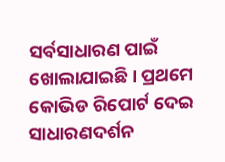ସର୍ବସାଧାରଣ ପାଇଁ ଖୋଲାଯାଇଛି । ପ୍ରଥମେ କୋଭିଡ ରିପୋର୍ଟ ଦେଇ ସାଧାରଣଦର୍ଶନ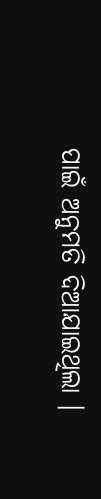ପାଇଁ ଅନୁମତି ଦିଆଯାଇଥିଲା ।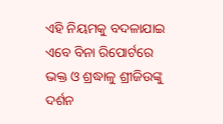ଏହି ନିୟମକୁ ବଦଳାଯାଇ ଏବେ ବିନା ରିପୋର୍ଟରେ ଭକ୍ତ ଓ ଶ୍ରଦ୍ଧାଳୁ ଶ୍ରୀଜିଉଙ୍କୁ ଦର୍ଶନ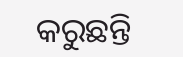କରୁଛନ୍ତି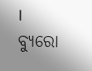।
ବ୍ୟୁରୋ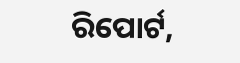ରିପୋର୍ଟ,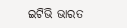ଇଟିଭି ଭାରତ